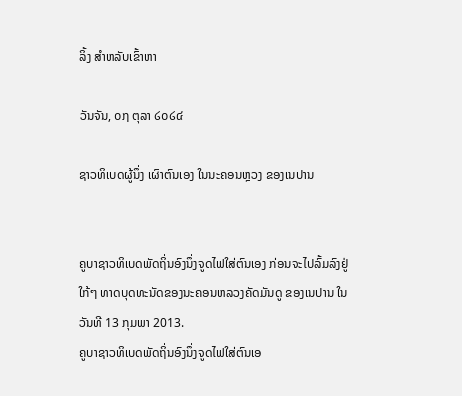ລິ້ງ ສຳຫລັບເຂົ້າຫາ

ວັນຈັນ, ໐໗ ຕຸລາ ໒໐໒໔

ຊາວທິເບດຜູ້ນຶ່ງ ເຜົາຕົນເອງ ໃນນະຄອນຫຼວງ ຂອງເນປານ


ຄູບາຊາວທິເບດພັດຖິ່ນອົງນຶ່ງຈູດໄຟໃສ່ຕົນເອງ ກ່ອນຈະໄປລົ້ມລົງຢູ່ໃກ້ໆ ທາດບຸດທະນັດຂອງນະຄອນຫລວງຄັດມັນດູ ຂອງເນປານ ໃນວັນທີ 13 ກຸມພາ 2013.
ຄູບາຊາວທິເບດພັດຖິ່ນອົງນຶ່ງຈູດໄຟໃສ່ຕົນເອ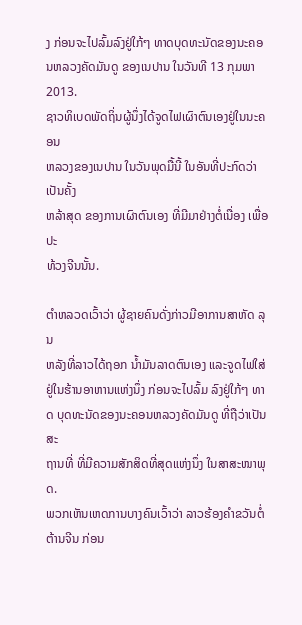ງ ກ່ອນຈະໄປລົ້ມລົງຢູ່ໃກ້ໆ ທາດບຸດທະນັດຂອງນະຄອນຫລວງຄັດມັນດູ ຂອງເນປານ ໃນວັນທີ 13 ກຸມພາ 2013.
ຊາວທິເບດພັດຖິ່ນຜູ້ນຶ່ງໄດ້ຈູດໄຟເຜົາຕົນເອງຢູ່ໃນນະຄອນ
ຫລວງຂອງເນປານ ໃນວັນພຸດມື້ນີ້ ໃນອັນທີ່ປະກົດວ່າເປັນຄັ້ງ
ຫລ້າສຸດ ຂອງການເຜົາຕົນເອງ ທີ່ມີມາຢ່າງຕໍ່ເນື່ອງ ເພື່ອປະ
ທ້ວງຈີນນັ້ນ.

ຕໍາຫລວດເວົ້າວ່າ ຜູ້ຊາຍຄົນດັ່ງກ່າວມີອາການສາຫັດ ລຸນ
ຫລັງທີ່ລາວໄດ້ຖອກ ນໍ້າມັນລາດຕົນເອງ ແລະຈູດໄຟໃສ່
ຢູ່ໃນຮ້ານອາຫານແຫ່ງນຶ່ງ ກ່ອນຈະໄປລົ້ມ ລົງຢູ່ໃກ້ໆ ທາດ ບຸດທະນັດຂອງນະຄອນຫລວງຄັດມັນດູ ທີ່ຖືວ່າເປັນສະ
ຖານທີ່ ທີ່ມີຄວາມສັກສິດທີ່ສຸດແຫ່ງນຶ່ງ ໃນສາສະໜາພຸດ.
ພວກເຫັນເຫດການບາງຄົນເວົ້າວ່າ ລາວຮ້ອງຄໍາຂວັນຕໍ່
ຕ້ານຈີນ ກ່ອນ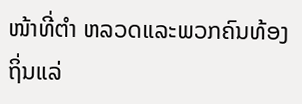ໜ້າທີ່ຕໍາ ຫລວດແລະພວກຄົນທ້ອງຖິ່ນແລ່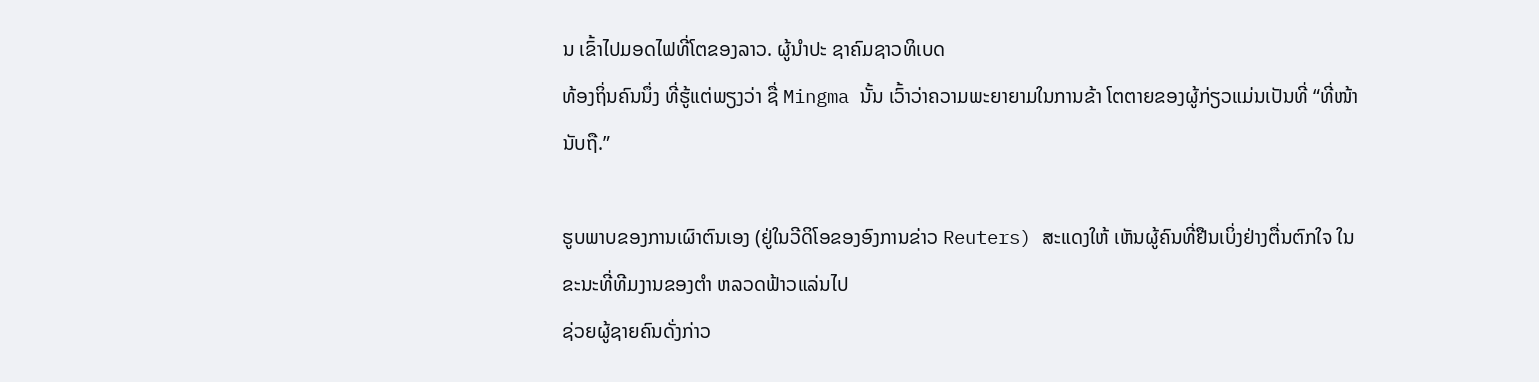ນ ເຂົ້າໄປມອດໄຟທີ່ໂຕຂອງລາວ. ຜູ້ນໍາປະ ຊາຄົມຊາວທິເບດ
ທ້ອງຖິ່ນຄົນນຶ່ງ ທີ່ຮູ້ແຕ່ພຽງວ່າ ຊື່ Mingma ນັ້ນ ເວົ້າວ່າຄວາມພະຍາຍາມໃນການຂ້າ ໂຕຕາຍຂອງຜູ້ກ່ຽວແມ່ນເປັນທີ່ “ທີ່ໜ້ານັບຖື.”

ຮູບພາບຂອງການເຜົາຕົນເອງ (ຢູ່ໃນວີດິໂອຂອງອົງການຂ່າວ Reuters) ສະແດງໃຫ້ ເຫັນຜູ້ຄົນທີ່ຢືນເບິ່ງຢ່າງຕື່ນຕົກໃຈ ໃນຂະນະທີ່ທີມງານຂອງຕໍາ ຫລວດຟ້າວແລ່ນໄປ
ຊ່ວຍຜູ້ຊາຍຄົນດັ່ງກ່າວ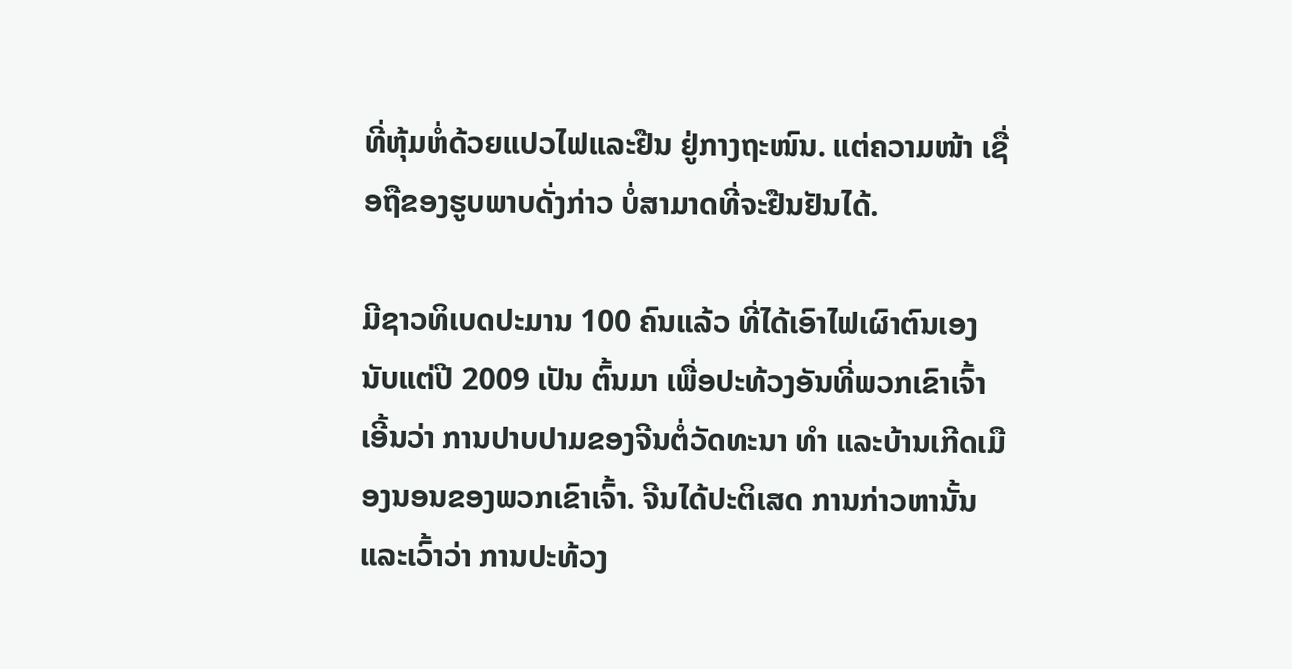ທີ່ຫຸ້ມຫໍ່ດ້ວຍແປວໄຟແລະຢືນ ຢູ່ກາງຖະໜົນ. ແຕ່ຄວາມໜ້າ ເຊື່ອຖືຂອງຮູບພາບດັ່ງກ່າວ ບໍ່ສາມາດທີ່ຈະຢືນຢັນໄດ້.

ມີຊາວທິເບດປະມານ 100 ຄົນແລ້ວ ທີ່ໄດ້ເອົາໄຟເຜົາຕົນເອງນັບແຕ່ປີ 2009 ເປັນ ຕົ້ນມາ ເພື່ອປະທ້ວງອັນທີ່ພວກເຂົາເຈົ້າເອີ້ນວ່າ ການປາບປາມຂອງຈີນຕໍ່ວັດທະນາ ທໍາ ແລະບ້ານເກີດເມືອງນອນຂອງພວກເຂົາເຈົ້າ. ຈີນໄດ້ປະຕິເສດ ການກ່າວຫານັ້ນ ແລະເວົ້າວ່າ ການປະທ້ວງ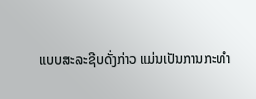ແບບສະລະຊີບດັ່ງກ່າວ ແມ່ນເປັນການກະທໍາ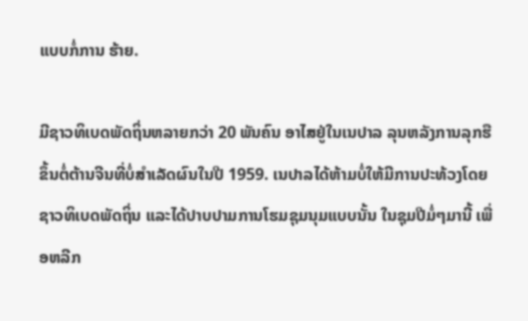ແບບກໍ່ການ ຮ້າຍ.

ມີຊາວທິເບດພັດຖິ່ນຫລາຍກວ່າ 20 ພັນຄົນ ອາໄສຢູ່ໃນເນປາລ ລຸນຫລັງການລຸກຮື ຂຶ້ນຕໍ່ຕ້ານຈີນທີ່ບໍ່ສໍາເລັດຜົນໃນປີ 1959. ເນປາລໄດ້ຫ້າມບໍ່ໃຫ້ມີການປະທ້ວງໂດຍ ຊາວທິເບດພັດຖິ່ນ ແລະໄດ້ປາບປາມການໂຮມຊຸມນຸມແບບນັ້ນ ໃນຊຸມປີມໍ່ໆມານີ້ ເພື່ອຫລີກ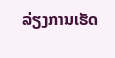ລ່ຽງການເຮັດ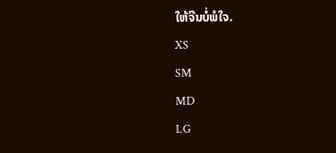ໃຫ້ຈີນບໍ່ພໍໃຈ.
XS
SM
MD
LG